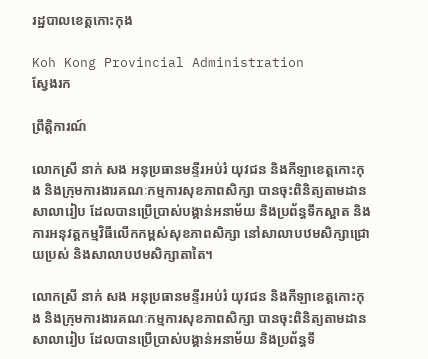រដ្ឋបាលខេត្តកោះកុង

Koh Kong Provincial Administration
ស្វែងរក

ព្រឹត្តិការណ៍

លោកស្រី នាក់ សង អនុប្រធានមន្ទីរអប់រំ យុវជន និងកីឡាខេត្តកោះកុង និងក្រុមការងារគណៈកម្មការសុខភាពសិក្សា បានចុះពិនិត្យតាមដានសាលារៀប ដែលបានប្រើប្រាស់បង្គាន់អនាម័យ និងប្រព័ន្ធទឹកស្អាត និងការអនុវត្តកម្មវិធីលើកកម្ពស់សុខភាពសិក្សា នៅសាលាបឋមសិក្សាជ្រោយប្រស់ និងសាលាបឋមសិក្សាតាតៃ។

លោកស្រី នាក់ សង អនុប្រធានមន្ទីរអប់រំ យុវជន និងកីឡាខេត្តកោះកុង និងក្រុមការងារគណៈកម្មការសុខភាពសិក្សា បានចុះពិនិត្យតាមដានសាលារៀប ដែលបានប្រើប្រាស់បង្គាន់អនាម័យ និងប្រព័ន្ធទឹ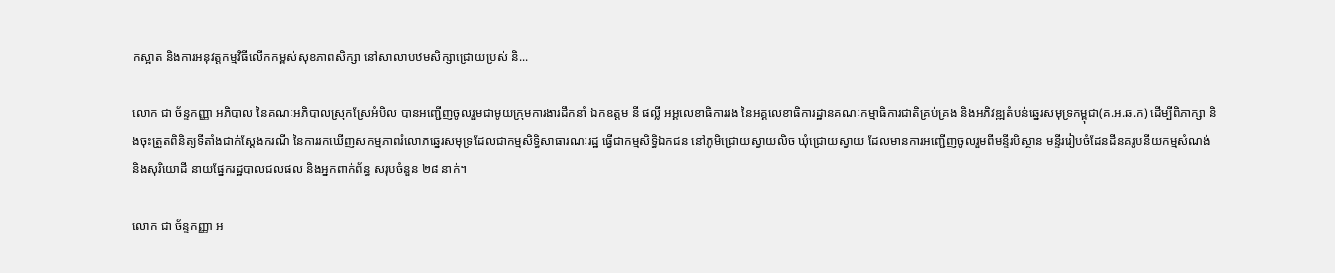កស្អាត និងការអនុវត្តកម្មវិធីលើកកម្ពស់សុខភាពសិក្សា នៅសាលាបឋមសិក្សាជ្រោយប្រស់ និ...

លោក ជា ច័ន្ទកញ្ញា អភិបាល នៃគណៈអភិបាលស្រុកស្រែអំបិល បានអញ្ជើញចូលរួមជាមូយក្រុមការងារដឹកនាំ ឯកឧត្តម នី ផល្លី អអ្គលេខាធិការរង នៃអគ្គលេខាធិការដ្ឋានគណៈកម្មាធិការជាតិគ្រប់គ្រង និងអភិវឌ្ឍតំបន់ឆ្នេរសមុទ្រកម្ពុជា(គ.អ.ឆ.ក) ដើម្បីពិភាក្សា និងចុះត្រួតពិនិត្យទីតាំងជាក់ស្តែងករណី នៃការរកឃើញសកម្មភាពរំលោភឆ្នេរសមុទ្រដែលជាកម្មសិទ្ធិសាធារណៈរដ្ឋ ធ្វើជាកម្មសិទ្ធិឯកជន នៅភូមិជ្រោយស្វាយលិច ឃុំជ្រោយស្វាយ ដែលមានការអញ្ជើញចូលរួមពីមន្ទីរបិស្ថាន មន្ទីររៀបចំដែនដីនគរូបនីយកម្មសំណង់ និងសុរិយោដី នាយផ្នែករដ្ឋបាលជលផល និងអ្នកពាក់ព័ន្ធ សរុបចំនួន ២៨ នាក់។

លោក ជា ច័ន្ទកញ្ញា អ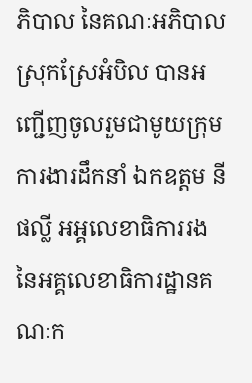ភិបាល នៃគណៈអភិបាលស្រុកស្រែអំបិល បានអញ្ជើញចូលរួមជាមូយក្រុមការងារដឹកនាំ ឯកឧត្តម នី ផល្លី អអ្គលេខាធិការរង នៃអគ្គលេខាធិការដ្ឋានគណៈក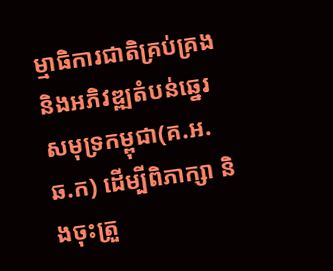ម្មាធិការជាតិគ្រប់គ្រង និងអភិវឌ្ឍតំបន់ឆ្នេរសមុទ្រកម្ពុជា(គ.អ.ឆ.ក) ដើម្បីពិភាក្សា និងចុះត្រួ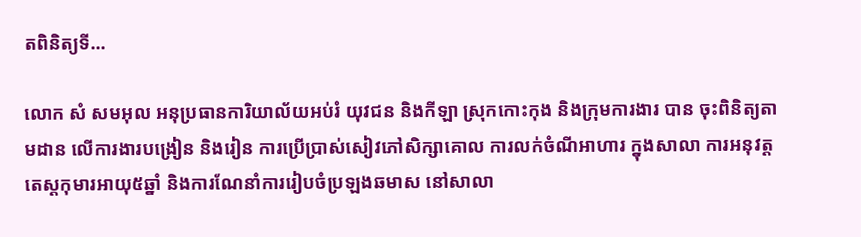តពិនិត្យទី...

លោក សំ សមអុល អនុប្រធានការិយាល័យអប់រំ យុវជន និងកីឡា ស្រុកកោះកុង និងក្រុមការងារ បាន ចុះពិនិត្យតាមដាន លើការងារបង្រៀន និងរៀន ការប្រើប្រាស់សៀវភៅសិក្សាគោល ការលក់ចំណីអាហារ ក្នុងសាលា ការអនុវត្តតេស្តកុមារអាយុ៥ឆ្នាំ និងការណែនាំការរៀបចំប្រឡងឆមាស នៅសាលា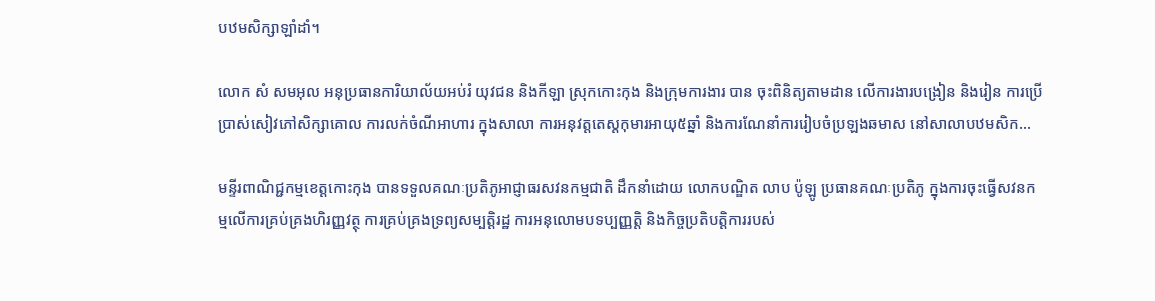បឋមសិក្សាឡាំដាំ។

លោក សំ សមអុល អនុប្រធានការិយាល័យអប់រំ យុវជន និងកីឡា ស្រុកកោះកុង និងក្រុមការងារ បាន ចុះពិនិត្យតាមដាន លើការងារបង្រៀន និងរៀន ការប្រើប្រាស់សៀវភៅសិក្សាគោល ការលក់ចំណីអាហារ ក្នុងសាលា ការអនុវត្តតេស្តកុមារអាយុ៥ឆ្នាំ និងការណែនាំការរៀបចំប្រឡងឆមាស នៅសាលាបឋមសិក...

មន្ទីរពាណិជ្ជកម្មខេត្តកោះកុង បានទទួលគណៈប្រតិភូអាជ្ញាធរសវនកម្មជាតិ ដឹកនាំដោយ លោកបណ្ឌិត លាប ប៉ូឡូ ប្រធានគណៈប្រតិភូ ក្នុងការចុះធ្វើសវនកម្មលើការគ្រប់គ្រងហិរញ្ញវត្ថុ ការគ្រប់គ្រងទ្រព្យសម្បត្តិរដ្ឋ ការអនុលោមបទប្បញ្ញត្តិ និងកិច្ចប្រតិបត្តិការរបស់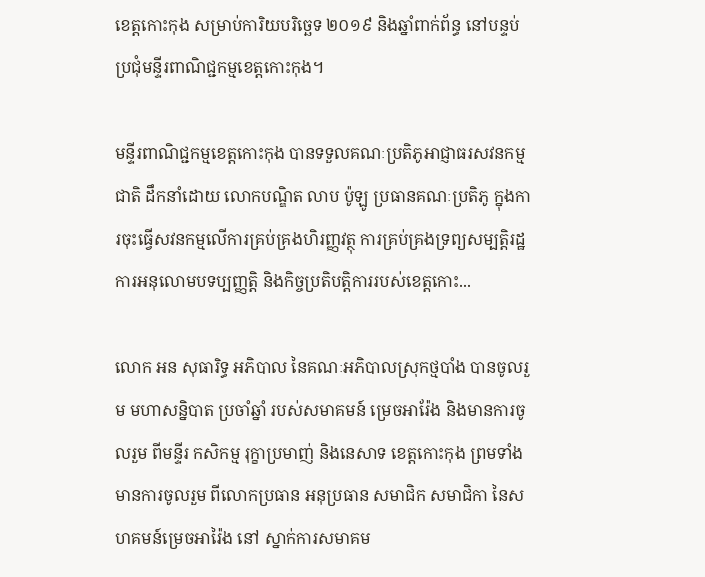ខេត្តកោះកុង សម្រាប់ការិយបរិច្ឆេទ ២០១៩ និងឆ្នាំពាក់ព័ន្ធ នៅបន្ទប់ប្រជុំមន្ទីរពាណិជ្ជកម្មខេត្តកោះកុង។

មន្ទីរពាណិជ្ជកម្មខេត្តកោះកុង បានទទួលគណៈប្រតិភូអាជ្ញាធរសវនកម្មជាតិ ដឹកនាំដោយ លោកបណ្ឌិត លាប ប៉ូឡូ ប្រធានគណៈប្រតិភូ ក្នុងការចុះធ្វើសវនកម្មលើការគ្រប់គ្រងហិរញ្ញវត្ថុ ការគ្រប់គ្រងទ្រព្យសម្បត្តិរដ្ឋ ការអនុលោមបទប្បញ្ញត្តិ និងកិច្ចប្រតិបត្តិការរបស់ខេត្តកោះ...

លោក អន សុធារិទ្ធ អភិបាល នៃគណៈអភិបាលស្រុកថ្មបាំង បានចូលរួម មហាសន្និបាត ប្រចាំឆ្នាំ របស់សមាគមន៍ ម្រេចអារ៉ែង និងមានការចូលរួម ពីមន្ទីរ កសិកម្ម រុក្ខាប្រមាញ់ និងនេសាទ ខេត្តកោះកុង ព្រមទាំងមានការចូលរួម ពីលោកប្រធាន អនុប្រធាន សមាជិក សមាជិកា នៃសហគមន៍ម្រេចអារ៉ៃង នៅ ស្នាក់ការសមាគម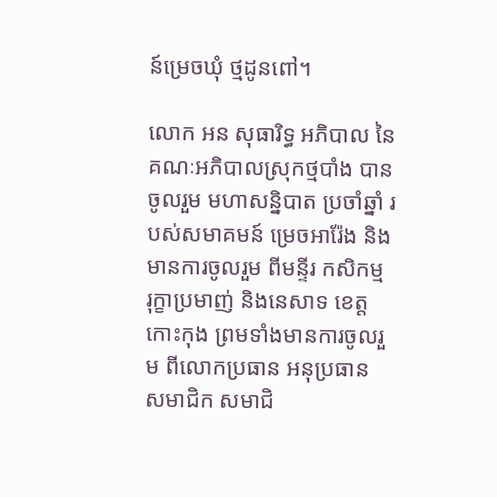ន៍ម្រេចឃុំ ថ្មដូនពៅ។

លោក អន សុធារិទ្ធ អភិបាល នៃគណៈអភិបាលស្រុកថ្មបាំង បានចូលរួម មហាសន្និបាត ប្រចាំឆ្នាំ របស់សមាគមន៍ ម្រេចអារ៉ែង និងមានការចូលរួម ពីមន្ទីរ កសិកម្ម រុក្ខាប្រមាញ់ និងនេសាទ ខេត្តកោះកុង ព្រមទាំងមានការចូលរួម ពីលោកប្រធាន អនុប្រធាន សមាជិក សមាជិ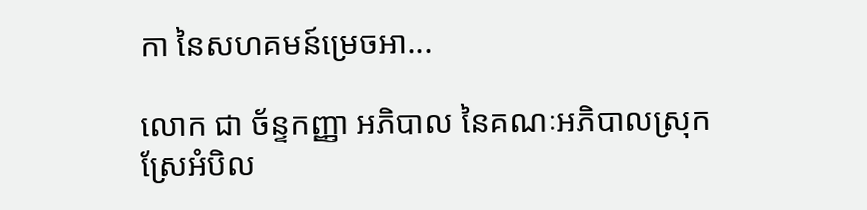កា នៃសហគមន៍ម្រេចអា...

លោក ជា ច័ន្ទកញ្ញា អភិបាល នៃគណៈអភិបាលស្រុកស្រែអំបិល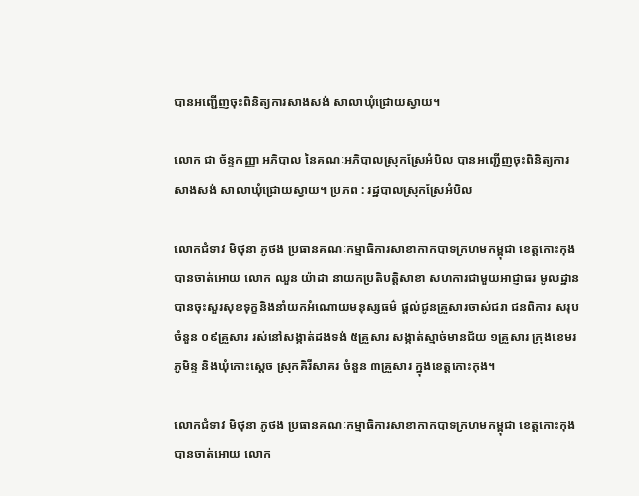បានអញ្ជើញចុះពិនិត្យការសាងសង់ សាលាឃុំជ្រោយស្វាយ។

លោក ជា ច័ន្ទកញ្ញា អភិបាល នៃគណៈអភិបាលស្រុកស្រែអំបិល បានអញ្ជើញចុះពិនិត្យការសាងសង់ សាលាឃុំជ្រោយស្វាយ។ ប្រភព : រដ្ឋបាលស្រុកស្រែអំបិល

លោកជំទាវ មិថុនា ភូថង ប្រធានគណៈកម្មាធិការសាខាកាកបាទក្រហមកម្ពុជា ខេត្តកោះកុង បានចាត់អោយ លោក ឈួន យ៉ាដា នាយកប្រតិបត្តិសាខា សហការជាមួយអាជ្ញាធរ មូលដ្ឋាន បានចុះសួរសុខទុក្ខនិងនាំយកអំណោយមនុស្សធម៌ ផ្តល់ជូនគ្រួសារចាស់ជរា ជនពិការ សរុបចំនួន ០៩គ្រួសារ រស់នៅសង្កាត់ដងទង់ ៥គ្រួសារ សង្កាត់ស្មាច់មានជ័យ ១គ្រួសារ ក្រុងខេមរភូមិន្ទ និងឃុំកោះស្តេច ស្រុកគិរីសាគរ ចំនួន ៣គ្រួសារ ក្នុងខេត្តកោះកុង។

លោកជំទាវ មិថុនា ភូថង ប្រធានគណៈកម្មាធិការសាខាកាកបាទក្រហមកម្ពុជា ខេត្តកោះកុង បានចាត់អោយ លោក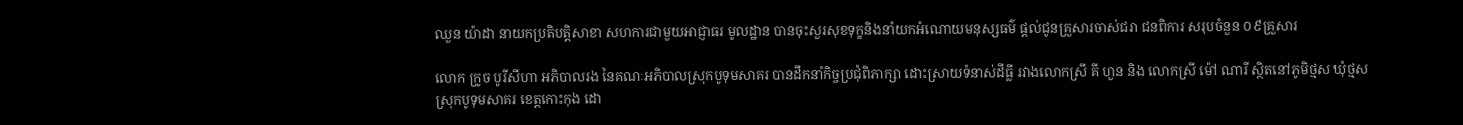ឈួន យ៉ាដា នាយកប្រតិបត្តិសាខា សហការជាមួយអាជ្ញាធរ មូលដ្ឋាន បានចុះសួរសុខទុក្ខនិងនាំយកអំណោយមនុស្សធម៌ ផ្តល់ជូនគ្រួសារចាស់ជរា ជនពិការ សរុបចំនួន ០៩គ្រួសារ

លោក ក្រូច បូរីសីហា អភិបាលរង នៃគណៈអភិបាលស្រុកបូទុមសាគរ បានដឹកនាំកិច្ចប្រជុំពិភាក្សា ដោះស្រាយទំនាស់ដីធ្លី រវាងលោកស្រី គី ហួន និង លោកស្រី ម៉ៅ ណារី ស្ថិតនៅភូមិថ្មស ឃុំថ្មស ស្រុកបូទុមសាគរ ខេត្តកោះកុង ដោ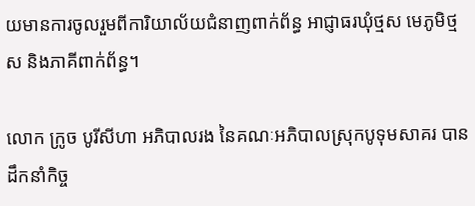យមានការចូលរួមពីការិយាល័យជំនាញពាក់ព័ន្ធ អាជ្ញាធរឃុំថ្មស មេភូមិថ្មស និងភាគីពាក់ព័ន្ធ។

លោក ក្រូច បូរីសីហា អភិបាលរង នៃគណៈអភិបាលស្រុកបូទុមសាគរ បានដឹកនាំកិច្ច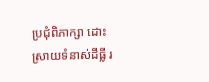ប្រជុំពិភាក្សា ដោះស្រាយទំនាស់ដីធ្លី រ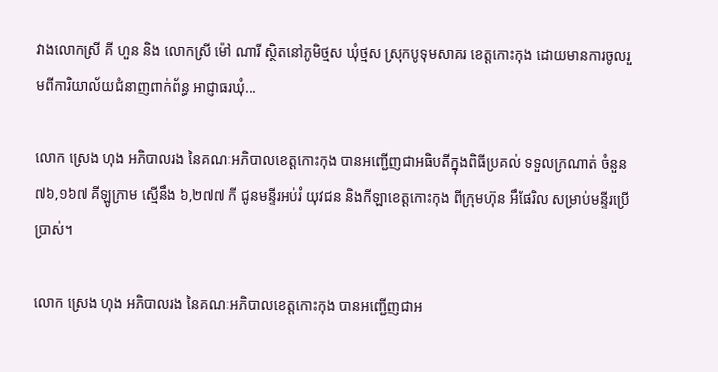វាងលោកស្រី គី ហួន និង លោកស្រី ម៉ៅ ណារី ស្ថិតនៅភូមិថ្មស ឃុំថ្មស ស្រុកបូទុមសាគរ ខេត្តកោះកុង ដោយមានការចូលរួមពីការិយាល័យជំនាញពាក់ព័ន្ធ អាជ្ញាធរឃុំ...

លោក ស្រេង ហុង អភិបាលរង នៃគណៈអភិបាលខេត្តកោះកុង បានអញ្ជើញជាអធិបតីក្នុងពិធីប្រគល់ ទទួលក្រណាត់ ចំនួន ៧៦,១៦៧ គីឡូក្រាម ស្មើនឹង ៦,២៧៧ កី ជូនមន្ទីរអប់រំ យុវជន និងកីឡាខេត្តកោះកុង ពីក្រុមហ៊ុន អឹផែរិល សម្រាប់មន្ទីរប្រើប្រាស់។

លោក ស្រេង ហុង អភិបាលរង នៃគណៈអភិបាលខេត្តកោះកុង បានអញ្ជើញជាអ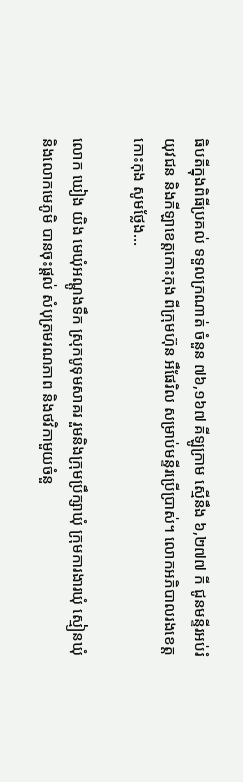ធិបតីក្នុងពិធីប្រគល់ ទទួលក្រណាត់ ចំនួន ៧៦,១៦៧ គីឡូក្រាម ស្មើនឹង ៦,២៧៧ កី ជូនមន្ទីរអប់រំ យុវជន និងកីឡាខេត្តកោះកុង ពីក្រុមហ៊ុន អឹផែរិល សម្រាប់មន្ទីរប្រើប្រាស់។ លោកអភិបាលរងខេត្តកោះកុង សូមថ្លែង...

លោក ឃៀង យិង មេឃុំអណ្តូងទឹក ស្រុកបូទុមសាគរ រួមនិងក្រុមប្រឹក្សាឃុំ ក្រុមការងារឃុំ ស្មៀនឃុំ និងលោកមេភូមិ បានចុះផ្តល់ សំបុត្រមរណភាព និងថវិកាមួយចំនួ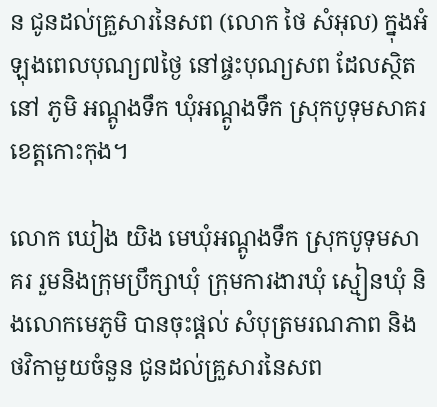ន ជូនដល់គ្រួសារនៃសព (លោក ថៃ សំអុល) ក្នុងអំឡុងពេលបុណ្យ៧ថ្ងៃ នៅផ្ចះបុណ្យសព ដែលស្ថិតនៅ ភូមិ អណ្តូងទឹក ឃុំអណ្ដូងទឹក ស្រុកបូទុមសាគរ ខេត្តកោះកុង។

លោក ឃៀង យិង មេឃុំអណ្តូងទឹក ស្រុកបូទុមសាគរ រួមនិងក្រុមប្រឹក្សាឃុំ ក្រុមការងារឃុំ ស្មៀនឃុំ និងលោកមេភូមិ បានចុះផ្តល់ សំបុត្រមរណភាព និងថវិកាមួយចំនួន ជូនដល់គ្រួសារនៃសព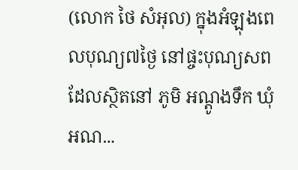(លោក ថៃ សំអុល) ក្នុងអំឡុងពេលបុណ្យ៧ថ្ងៃ នៅផ្ចះបុណ្យសព ដែលស្ថិតនៅ ភូមិ អណ្តូងទឹក ឃុំអណ...